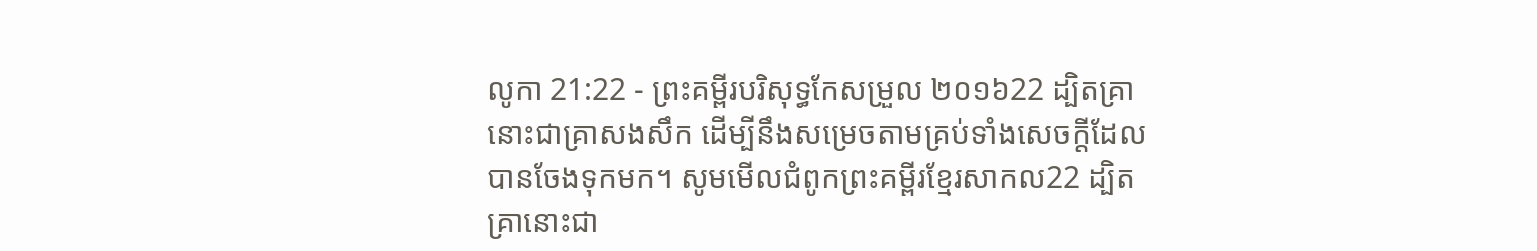លូកា 21:22 - ព្រះគម្ពីរបរិសុទ្ធកែសម្រួល ២០១៦22 ដ្បិតគ្រានោះជាគ្រាសងសឹក ដើម្បីនឹងសម្រេចតាមគ្រប់ទាំងសេចក្តីដែលបានចែងទុកមក។ សូមមើលជំពូកព្រះគម្ពីរខ្មែរសាកល22 ដ្បិតគ្រានោះជា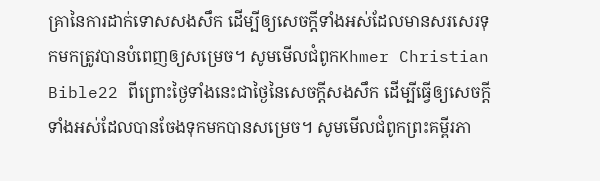គ្រានៃការដាក់ទោសសងសឹក ដើម្បីឲ្យសេចក្ដីទាំងអស់ដែលមានសរសេរទុកមកត្រូវបានបំពេញឲ្យសម្រេច។ សូមមើលជំពូកKhmer Christian Bible22 ពីព្រោះថ្ងៃទាំងនេះជាថ្ងៃនៃសេចក្ដីសងសឹក ដើម្បីធ្វើឲ្យសេចក្ដីទាំងអស់ដែលបានចែងទុកមកបានសម្រេច។ សូមមើលជំពូកព្រះគម្ពីរភា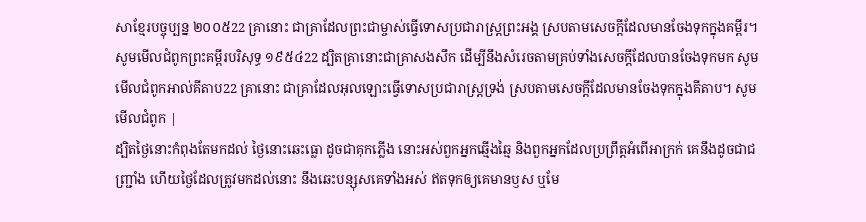សាខ្មែរបច្ចុប្បន្ន ២០០៥22 គ្រានោះ ជាគ្រាដែលព្រះជាម្ចាស់ធ្វើទោសប្រជារាស្ដ្រព្រះអង្គ ស្របតាមសេចក្ដីដែលមានចែងទុកក្នុងគម្ពីរ។ សូមមើលជំពូកព្រះគម្ពីរបរិសុទ្ធ ១៩៥៤22 ដ្បិតគ្រានោះជាគ្រាសងសឹក ដើម្បីនឹងសំរេចតាមគ្រប់ទាំងសេចក្ដីដែលបានចែងទុកមក សូមមើលជំពូកអាល់គីតាប22 គ្រានោះ ជាគ្រាដែលអុលឡោះធ្វើទោសប្រជារាស្ដ្រទ្រង់ ស្របតាមសេចក្ដីដែលមានចែងទុកក្នុងគីតាប។ សូមមើលជំពូក |
ដ្បិតថ្ងៃនោះកំពុងតែមកដល់ ថ្ងៃនោះឆេះធ្លោ ដូចជាគុកភ្លើង នោះអស់ពួកអ្នកឆ្មើងឆ្មៃ និងពួកអ្នកដែលប្រព្រឹត្តអំពើអាក្រក់ គេនឹងដូចជាជញ្ជ្រាំង ហើយថ្ងៃដែលត្រូវមកដល់នោះ នឹងឆេះបន្សុសគេទាំងអស់ ឥតទុកឲ្យគេមានឫស ឬមែ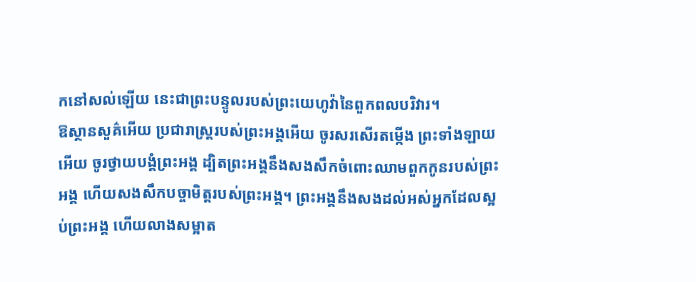កនៅសល់ឡើយ នេះជាព្រះបន្ទូលរបស់ព្រះយេហូវ៉ានៃពួកពលបរិវារ។
ឱស្ថានសួគ៌អើយ ប្រជារាស្ត្ររបស់ព្រះអង្គអើយ ចូរសរសើរតម្កើង ព្រះទាំងឡាយអើយ ចូរថ្វាយបង្គំព្រះអង្គ ដ្បិតព្រះអង្គនឹងសងសឹកចំពោះឈាមពួកកូនរបស់ព្រះអង្គ ហើយសងសឹកបច្ចាមិត្តរបស់ព្រះអង្គ។ ព្រះអង្គនឹងសងដល់អស់អ្នកដែលស្អប់ព្រះអង្គ ហើយលាងសម្អាត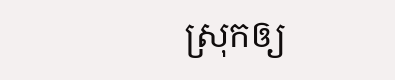ស្រុកឲ្យ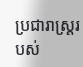ប្រជារាស្ត្ររបស់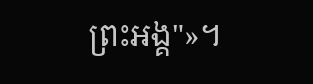ព្រះអង្គ"»។